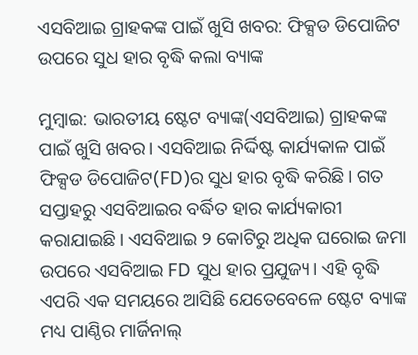ଏସବିଆଇ ଗ୍ରାହକଙ୍କ ପାଇଁ ଖୁସି ଖବର: ଫିକ୍ସଡ ଡିପୋଜିଟ ଉପରେ ସୁଧ ହାର ବୃଦ୍ଧି କଲା ବ୍ୟାଙ୍କ

ମୁମ୍ବାଇ: ଭାରତୀୟ ଷ୍ଟେଟ ବ୍ୟାଙ୍କ(ଏସବିଆଇ) ଗ୍ରାହକଙ୍କ ପାଇଁ ଖୁସି ଖବର। ଏସବିଆଇ ନିର୍ଦ୍ଦିଷ୍ଟ କାର୍ଯ୍ୟକାଳ ପାଇଁ ଫିକ୍ସଡ ଡିପୋଜିଟ(FD)ର ସୁଧ ହାର ବୃଦ୍ଧି କରିଛି। ଗତ ସପ୍ତାହରୁ ଏସବିଆଇର ବର୍ଦ୍ଧିତ ହାର କାର୍ଯ୍ୟକାରୀ କରାଯାଇଛି। ଏସବିଆଇ ୨ କୋଟିରୁ ଅଧିକ ଘରୋଇ ଜମା ଉପରେ ଏସବିଆଇ FD ସୁଧ ହାର ପ୍ରଯୁଜ୍ୟ। ଏହି ବୃଦ୍ଧି ଏପରି ଏକ ସମୟରେ ଆସିଛି ଯେତେବେଳେ ଷ୍ଟେଟ ବ୍ୟାଙ୍କ ମଧ୍ୟ ପାଣ୍ଠିର ମାର୍ଜିନାଲ୍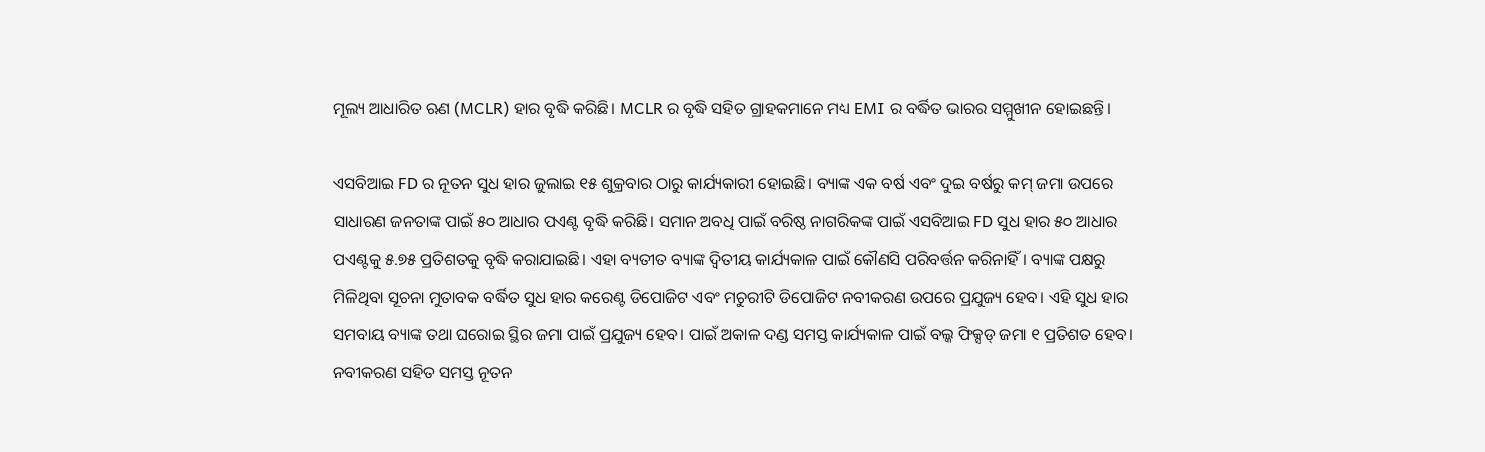ମୂଲ୍ୟ ଆଧାରିତ ଋଣ (MCLR) ହାର ବୃଦ୍ଧି କରିଛି। MCLR ର ବୃଦ୍ଧି ସହିତ ଗ୍ରାହକମାନେ ମଧ୍ୟ EMI ର ବର୍ଦ୍ଧିତ ଭାରର ସମ୍ମୁଖୀନ ହୋଇଛନ୍ତି।

ଏସବିଆଇ FD ର ନୂତନ ସୁଧ ହାର ଜୁଲାଇ ୧୫ ଶୁକ୍ରବାର ଠାରୁ କାର୍ଯ୍ୟକାରୀ ହୋଇଛି। ବ୍ୟାଙ୍କ ଏକ ବର୍ଷ ଏବଂ ଦୁଇ ବର୍ଷରୁ କମ୍ ଜମା ଉପରେ ସାଧାରଣ ଜନତାଙ୍କ ପାଇଁ ୫୦ ଆଧାର ପଏଣ୍ଟ ବୃଦ୍ଧି କରିଛି। ସମାନ ଅବଧି ପାଇଁ ବରିଷ୍ଠ ନାଗରିକଙ୍କ ପାଇଁ ଏସବିଆଇ FD ସୁଧ ହାର ୫୦ ଆଧାର ପଏଣ୍ଟକୁ ୫.୭୫ ପ୍ରତିଶତକୁ ବୃଦ୍ଧି କରାଯାଇଛି। ଏହା ବ୍ୟତୀତ ବ୍ୟାଙ୍କ ଦ୍ୱିତୀୟ କାର୍ଯ୍ୟକାଳ ପାଇଁ କୌଣସି ପରିବର୍ତ୍ତନ କରିନାହିଁ। ବ୍ୟାଙ୍କ ପକ୍ଷରୁ ମିଳିଥିବା ସୂଚନା ମୁତାବକ ବର୍ଦ୍ଧିତ ସୁଧ ହାର କରେଣ୍ଟ ଡିପୋଜିଟ ଏବଂ ମଚୁରୀଟି ଡିପୋଜିଟ ନବୀକରଣ ଉପରେ ପ୍ରଯୁଜ୍ୟ ହେବ। ଏହି ସୁଧ ହାର ସମବାୟ ବ୍ୟାଙ୍କ ତଥା ଘରୋଇ ସ୍ଥିର ଜମା ପାଇଁ ପ୍ରଯୁଜ୍ୟ ହେବ। ପାଇଁ ଅକାଳ ଦଣ୍ଡ ସମସ୍ତ କାର୍ଯ୍ୟକାଳ ପାଇଁ ବଲ୍କ ଫିକ୍ସଡ୍ ଜମା ୧ ପ୍ରତିଶତ ହେବ। ନବୀକରଣ ସହିତ ସମସ୍ତ ନୂତନ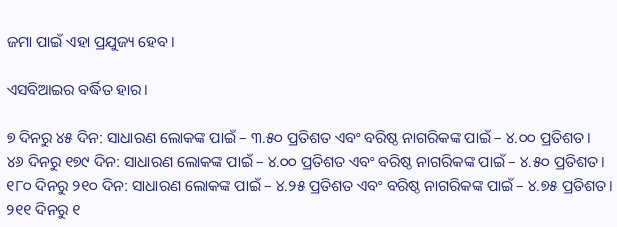ଜମା ପାଇଁ ଏହା ପ୍ରଯୁଜ୍ୟ ହେବ।

ଏସବିଆଇର ବର୍ଦ୍ଧିତ ହାର।

୭ ଦିନରୁ ୪୫ ଦିନ: ସାଧାରଣ ଲୋକଙ୍କ ପାଇଁ – ୩.୫୦ ପ୍ରତିଶତ ଏବଂ ବରିଷ୍ଠ ନାଗରିକଙ୍କ ପାଇଁ – ୪.୦୦ ପ୍ରତିଶତ।
୪୬ ଦିନରୁ ୧୭୯ ଦିନ: ସାଧାରଣ ଲୋକଙ୍କ ପାଇଁ – ୪.୦୦ ପ୍ରତିଶତ ଏବଂ ବରିଷ୍ଠ ନାଗରିକଙ୍କ ପାଇଁ – ୪.୫୦ ପ୍ରତିଶତ।
୧୮୦ ଦିନରୁ ୨୧୦ ଦିନ: ସାଧାରଣ ଲୋକଙ୍କ ପାଇଁ – ୪.୨୫ ପ୍ରତିଶତ ଏବଂ ବରିଷ୍ଠ ନାଗରିକଙ୍କ ପାଇଁ – ୪.୭୫ ପ୍ରତିଶତ।
୨୧୧ ଦିନରୁ ୧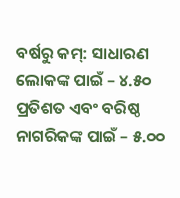ବର୍ଷରୁ କମ୍: ସାଧାରଣ ଲୋକଙ୍କ ପାଇଁ – ୪.୫୦ ପ୍ରତିଶତ ଏବଂ ବରିଷ୍ଠ ନାଗରିକଙ୍କ ପାଇଁ – ୫.୦୦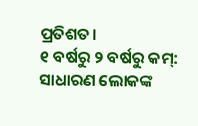ପ୍ରତିଶତ।
୧ ବର୍ଷରୁ ୨ ବର୍ଷରୁ କମ୍: ସାଧାରଣ ଲୋକଙ୍କ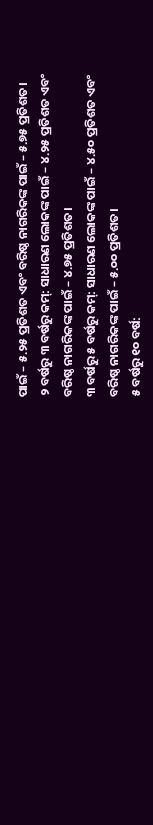ପାଇଁ – ୫.୨୫ ପ୍ରତିଶତ ଏବଂ ବରିଷ୍ଠ ନାଗରିକଙ୍କ ପାଇଁ – ୫.୭୫ ପ୍ରତିଶତ।
୨ ବର୍ଷରୁ ୩ ବର୍ଷରୁ କମ୍: ସାଧାରଣ ଲୋକଙ୍କ ପାଇଁ – ୪.୨୫ ପ୍ରତିଶତ ଏବଂ ବରିଷ୍ଠ ନାଗରିକଙ୍କ ପାଇଁ – ୪.୭୫ ପ୍ରତିଶତ।
୩ ବର୍ଷରୁ ୫ ବର୍ଷରୁ କମ୍: ସାଧାରଣ ଲୋକଙ୍କ ପାଇଁ – ୪.୫୦ ପ୍ରତିଶତ ଏବଂ ବରିଷ୍ଠ ନାଗରିକଙ୍କ ପାଇଁ – ୫.୦୦ ପ୍ରତିଶତ।
୫ ବର୍ଷରୁ ୧୦ ବର୍ଷ: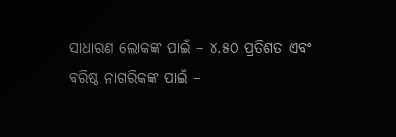ସାଧାରଣ ଲୋକଙ୍କ ପାଇଁ – ୪.୫୦ ପ୍ରତିଶତ ଏବଂ ବରିଷ୍ଠ ନାଗରିକଙ୍କ ପାଇଁ –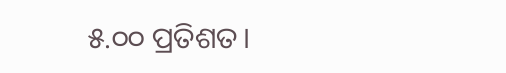୫.୦୦ ପ୍ରତିଶତ।